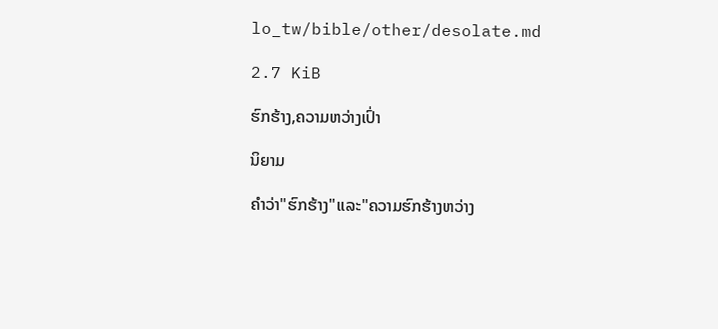lo_tw/bible/other/desolate.md

2.7 KiB

ຮົກຮ້າງ,ຄວາມຫວ່າງເປົ່າ

ນິຍາມ

ຄຳວ່າ"ຮົກຮ້າງ"ແລະ"ຄວາມຮົກຮ້າງຫວ່າງ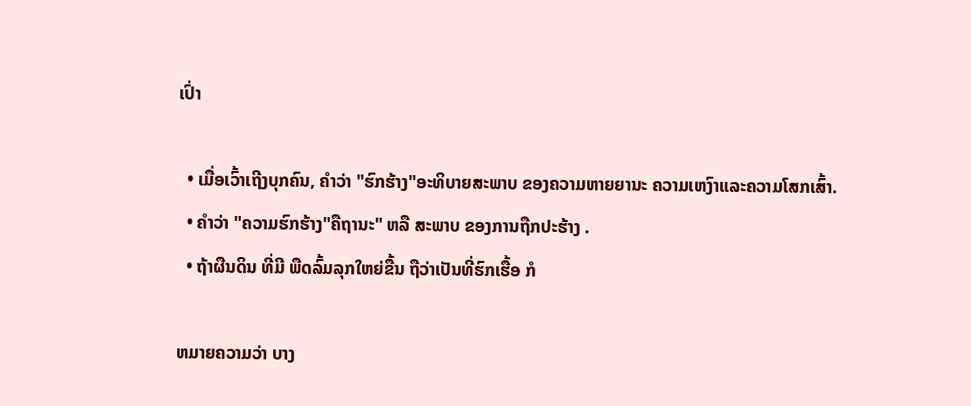ເປົ່າ

  • ເມື່ອເວົ້າເຖີງບຸກຄົນ, ຄຳວ່າ "ຮົກຮ້າງ"ອະທິບາຍສະພາບ ຂອງຄວາມຫາຍຍານະ ຄວາມເຫງົາແລະຄວາມໂສກເສົ້າ.
  • ຄຳວ່າ "ຄວາມຮົກຮ້າງ"ຄືຖານະ" ຫລື ສະພາບ ຂອງການຖືກປະຮ້າງ .
  • ຖ້າຜືນດິນ ທີ່ມີ ພືດລົ້ມລຸກໃຫຍ່ຂື້ນ ຖືວ່າເປັນທີ່ຮົກເຮື້ອ ກໍ

ຫມາຍຄວາມວ່າ ບາງ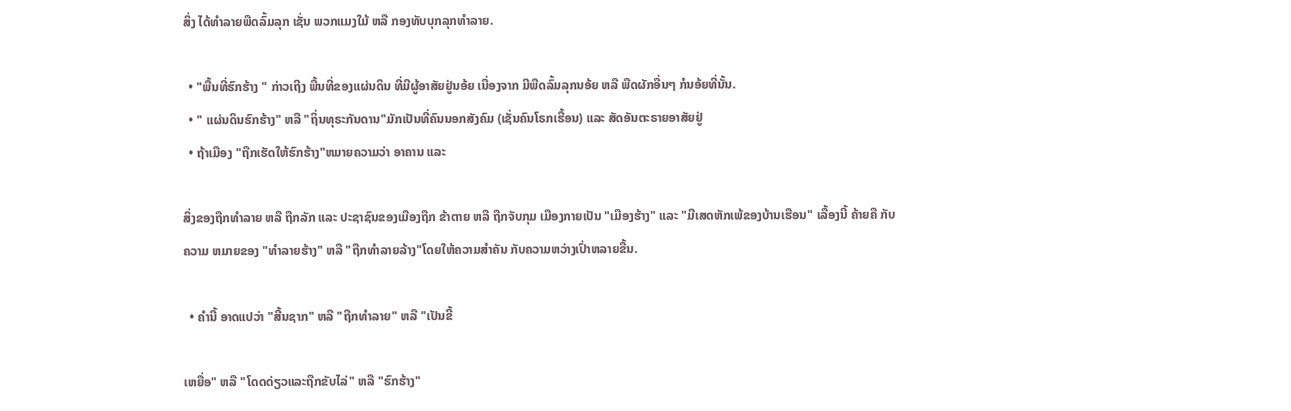ສິ່ງ ໄດ້ທຳລາຍພືດລົ້ມລຸກ ເຊັ່ນ ພວກແມງໃມ້ ຫລື ກອງທັບບຸກລຸກທຳລາຍ.

  • "ພື້ນທີ່ຮົກຮ້າງ " ກ່າວເຖີງ ພື້ນທີ່ຂອງແຜ່ນດິນ ທີ່ມີຜູ້ອາສັຍຢູ່ນອ້ຍ ເນື່ອງຈາກ ມີພືດລົ້ມລຸກນອ້ຍ ຫລື ພືດຜັກອື່ນໆ ກໍນອ້ຍທີ່ນັ້ນ.
  • " ແຜ່ນດິນຮົກຮ້າງ" ຫລື "ຖິ່ນທຸຣະກັນດານ"ມັກເປັນທີ່ຄົນນອກສັງຄົມ (ເຊັ່ນຄົນໂຣກເຮື້ອນ) ແລະ ສັດອັນຕະຣາຍອາສັຍຢູ່
  • ຖ້າເມືອງ "ຖືກເຮັດໃຫ້ຮົກຮ້າງ"ຫມາຍຄວາມວ່າ ອາຄານ ແລະ

ສິ່ງຂອງຖືກທຳລາຍ ຫລື ຖືກລັກ ແລະ ປະຊາຊົນຂອງເມືອງຖືກ ຂ້າຕາຍ ຫລື ຖືກຈັບກຸມ ເມືອງກາຍເປັນ "ເມືອງຮ້າງ" ແລະ "ມີເສດຫັກເພ້ຂອງບ້ານເຮືອນ" ເລື້ອງນີ້ ຄ້າຍຄື ກັບຄວາມ ຫມາຍຂອງ "ທຳລາຍຮ້າງ" ຫລື "ຖືກທຳລາຍລ້າງ"ໂດຍໃຫ້ຄວາມສຳຄັນ ກັບຄວາມຫວ່າງເປົ່າຫລາຍຂື້ນ.

  • ຄຳນີ້ ອາດແປວ່າ "ສີ້ນຊາກ" ຫລື "ຖືກທຳລາຍ" ຫລື "ເປັນຂີ້

ເຫຍື່ອ" ຫລື "ໂດດດ່ຽວແລະຖືກຂັບໄລ່" ຫລື "ຮົກຮ້າງ"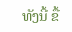ທັງນີ້ ຂື້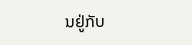ນຢູ່ກັບ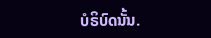ບໍຣິບົດນັ້ນ.